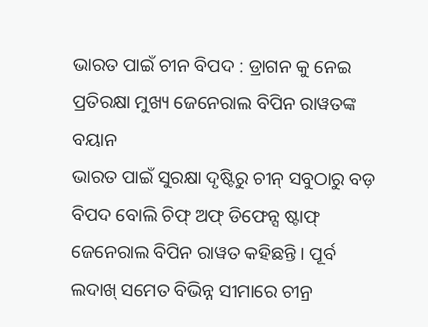ଭାରତ ପାଇଁ ଚୀନ ବିପଦ : ଡ୍ରାଗନ କୁ ନେଇ ପ୍ରତିରକ୍ଷା ମୁଖ୍ୟ ଜେନେରାଲ ବିପିନ ରାୱତଙ୍କ ବୟାନ
ଭାରତ ପାଇଁ ସୁରକ୍ଷା ଦୃଷ୍ଟିରୁ ଚୀନ୍ ସବୁଠାରୁ ବଡ଼ ବିପଦ ବୋଲି ଚିଫ୍ ଅଫ୍ ଡିଫେନ୍ସ ଷ୍ଟାଫ୍ ଜେନେରାଲ ବିପିନ ରାୱତ କହିଛନ୍ତି । ପୂର୍ବ ଲଦାଖ୍ ସମେତ ବିଭିନ୍ନ ସୀମାରେ ଚୀନ୍ର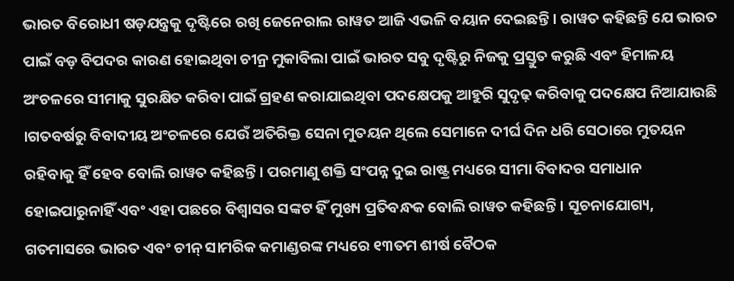ଭାରତ ବିରୋଧୀ ଷଡ଼ଯନ୍ତ୍ରକୁ ଦୃଷ୍ଟିରେ ରଖି ଜେନେରାଲ ରାୱତ ଆଜି ଏଭଳି ବୟାନ ଦେଇଛନ୍ତି । ରାୱତ କହିଛନ୍ତି ଯେ ଭାରତ ପାଇଁ ବଡ଼ ବିପଦର କାରଣ ହୋଇଥିବା ଚୀନ୍ର ମୁକାବିଲା ପାଇଁ ଭାରତ ସବୁ ଦୃଷ୍ଟିରୁ ନିଜକୁ ପ୍ରସ୍ତୁତ କରୁଛି ଏବଂ ହିମାଳୟ ଅଂଚଳରେ ସୀମାକୁ ସୁରକ୍ଷିତ କରିବା ପାଇଁ ଗ୍ରହଣ କରାଯାଇଥିବା ପଦକ୍ଷେପକୁ ଆହୁରି ସୁଦୃଢ଼ କରିବାକୁ ପଦକ୍ଷେପ ନିଆଯାଉଛି ।ଗତବର୍ଷରୁ ବିବାଦୀୟ ଅଂଚଳରେ ଯେଉଁ ଅତିରିକ୍ତ ସେନା ମୁତୟନ ଥିଲେ ସେମାନେ ଦୀର୍ଘ ଦିନ ଧରି ସେଠାରେ ମୁତୟନ ରହିବାକୁ ହିଁ ହେବ ବୋଲି ରାୱତ କହିଛନ୍ତି । ପରମାଣୁ ଶକ୍ତି ସଂପନ୍ନ ଦୁଇ ରାଷ୍ଟ୍ର ମଧ୍ୟରେ ସୀମା ବିବାଦର ସମାଧାନ ହୋଇପାରୁନାହିଁ ଏବଂ ଏହା ପଛରେ ବିଶ୍ବାସର ସଙ୍କଟ ହିଁ ମୁଖ୍ୟ ପ୍ରତିବନ୍ଧକ ବୋଲି ରାୱତ କହିଛନ୍ତି । ସୂଚନାଯୋଗ୍ୟ, ଗତମାସରେ ଭାରତ ଏବଂ ଚୀନ୍ ସାମରିକ କମାଣ୍ଡରଙ୍କ ମଧ୍ୟରେ ୧୩ତମ ଶୀର୍ଷ ବୈଠକ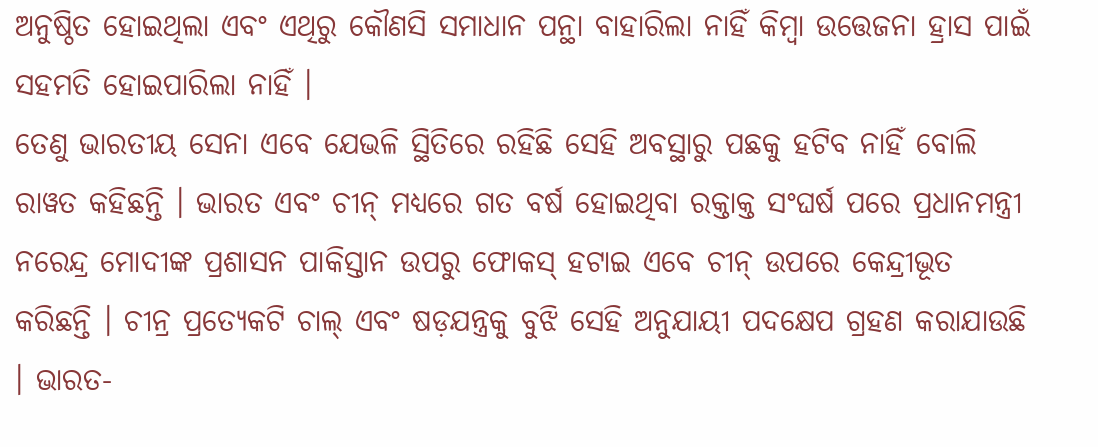ଅନୁଷ୍ଠିତ ହୋଇଥିଲା ଏବଂ ଏଥିରୁ କୌଣସି ସମାଧାନ ପନ୍ଥା ବାହାରିଲା ନାହିଁ କିମ୍ବା ଉତ୍ତେଜନା ହ୍ରାସ ପାଇଁ ସହମତି ହୋଇପାରିଲା ନାହିଁ ।
ତେଣୁ ଭାରତୀୟ ସେନା ଏବେ ଯେଭଳି ସ୍ଥିତିରେ ରହିଛି ସେହି ଅବସ୍ଥାରୁ ପଛକୁ ହଟିବ ନାହିଁ ବୋଲି ରାୱତ କହିଛନ୍ତି । ଭାରତ ଏବଂ ଚୀନ୍ ମଧ୍ୟରେ ଗତ ବର୍ଷ ହୋଇଥିବା ରକ୍ତାକ୍ତ ସଂଘର୍ଷ ପରେ ପ୍ରଧାନମନ୍ତ୍ରୀ ନରେନ୍ଦ୍ର ମୋଦୀଙ୍କ ପ୍ରଶାସନ ପାକିସ୍ତାନ ଉପରୁ ଫୋକସ୍ ହଟାଇ ଏବେ ଚୀନ୍ ଉପରେ କେନ୍ଦ୍ରୀଭୂତ କରିଛନ୍ତି । ଚୀନ୍ର ପ୍ରତ୍ୟେକଟି ଚାଲ୍ ଏବଂ ଷଡ଼ଯନ୍ତ୍ରକୁ ବୁଝି ସେହି ଅନୁଯାୟୀ ପଦକ୍ଷେପ ଗ୍ରହଣ କରାଯାଉଛି । ଭାରତ-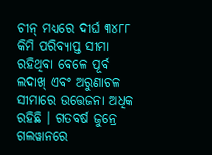ଚୀନ୍ ମଧ୍ୟରେ ଦୀର୍ଘ ୩୪୮୮ କିମି ପରିବ୍ୟାପ୍ତ ସୀମା ରହିଥିବା ବେଳେ ପୂର୍ବ ଲଦାଖ୍ ଏବଂ ଅରୁଣାଚଳ ସୀମାରେ ଉତ୍ତେଜନା ଅଧିକ ରହିଛି । ଗତବର୍ଷ ଜୁନ୍ରେ ଗଲୱାନରେ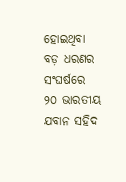ହୋଇଥିବା ବଡ଼ ଧରଣର ସଂଘର୍ଷରେ ୨୦ ଭାରତୀୟ ଯବାନ ସହିଦ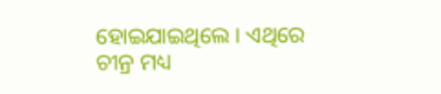ହୋଇଯାଇଥିଲେ । ଏଥିରେ ଚୀନ୍ର ମଧ୍ୟ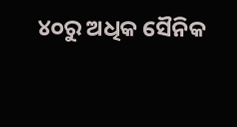୪୦ରୁ ଅଧିକ ସୈନିକ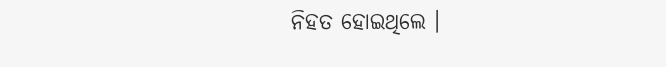ନିହତ ହୋଇଥିଲେ ।